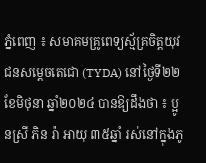ភ្នំពេញ ៖ សមាគមគ្រូពេទ្យស្ម័គ្រចិត្តយុវជនសម្តេចតេជោ (TYDA) នៅថ្ងៃទី២២ ខែមិថុនា ឆ្នាំ២០២៤ បានឱ្យដឹងថា ៖ ប្អូនស្រី ភិន រ៉ា អាយុ ៣៥ឆ្នាំ រស់នៅក្នុងភូ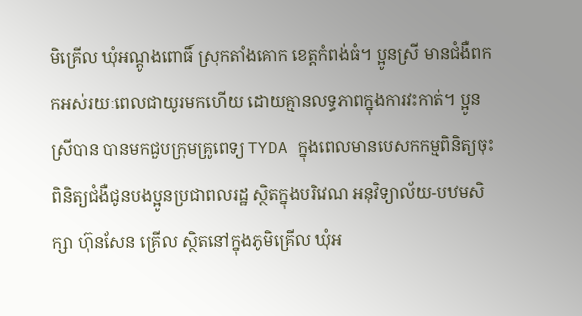មិគ្រើល ឃុំអណ្តូងពោធិ៍ ស្រុកតាំងគោក ខេត្តកំពង់ធំ។ ប្អូនស្រី មានជំងឺពកកអស់រយៈពេលជាយូរមកហើយ ដោយគ្មានលទ្ធភាពក្នុងការវះកាត់។ ប្អូនស្រីបាន បានមកជួបក្រុមគ្រូពេទ្យ TYDA ក្នុងពេលមានបេសកកម្មពិនិត្យចុះពិនិត្យជំងឺជូនបងប្អូនប្រជាពលរដ្ឋ ស្ថិតក្នុងបរិវេណ អនុវិទ្យាល័យ-បឋមសិក្សា ហ៊ុនសែន គ្រើល ស្ថិតនៅក្នុងភូមិគ្រើល ឃុំអ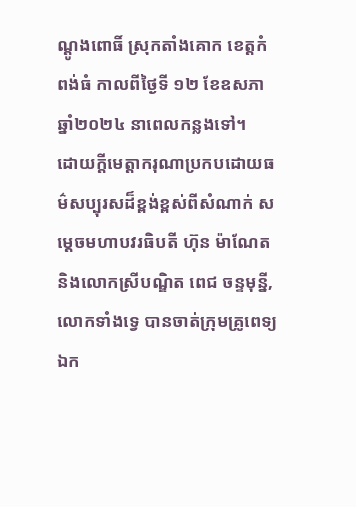ណ្តូងពោធិ៍ ស្រុកតាំងគោក ខេត្តកំពង់ធំ កាលពីថ្ងៃទី ១២ ខែឧសភា ឆ្នាំ២០២៤ នាពេលកន្លងទៅ។
ដោយក្តីមេត្តាករុណាប្រកបដោយធម៌សប្បុរសដ៏ខ្ពង់ខ្ពស់ពីសំណាក់ សម្តេចមហាបវរធិបតី ហ៊ុន ម៉ាណែត និងលោកស្រីបណ្ឌិត ពេជ ចន្ទមុន្នី, លោកទាំងទ្វេ បានចាត់ក្រុមគ្រូពេទ្យឯក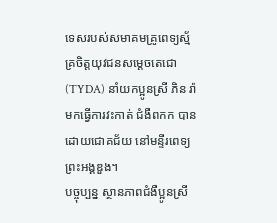ទេសរបស់សមាគមគ្រូពេទ្យស្ម័គ្រចិត្តយុវជនសម្តេចតេជោ (TYDA) នាំយកប្អូនស្រី ភិន រ៉ា មកធ្វើការវះកាត់ ជំងឺពកក បានដោយជោគជ័យ នៅមន្ទីរពេទ្យព្រះអង្គឌួង។
បច្ចុប្បន្ន ស្ថានភាពជំងឺប្អូនស្រី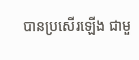បានប្រសើរឡើង ជាមួ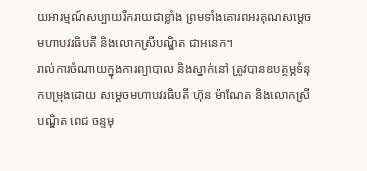យអារម្មណ៍សប្បាយរីករាយជាខ្លាំង ព្រមទាំងគោរពអរគុណសម្តេចមហាបវរធិបតី និងលោកស្រីបណ្ឌិត ជាអនេក។
រាល់ការចំណាយក្នុងការព្យាបាល និងស្នាក់នៅ ត្រូវបានឧបត្ថម្ភទំនុកបម្រុងដោយ សម្តេចមហាបវរធិបតី ហ៊ុន ម៉ាណែត និងលោកស្រីបណ្ឌិត ពេជ ចន្ទមុ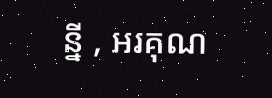ន្នី , អរគុណ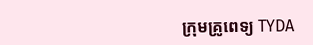ក្រុមគ្រូពេទ្យ TYDA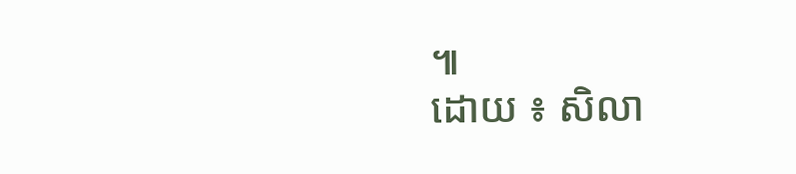៕
ដោយ ៖ សិលា